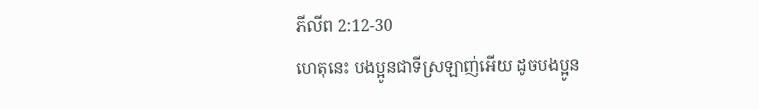ភីលីព 2:12-30
ហេតុនេះ បងប្អូនជាទីស្រឡាញ់អើយ ដូចបងប្អូន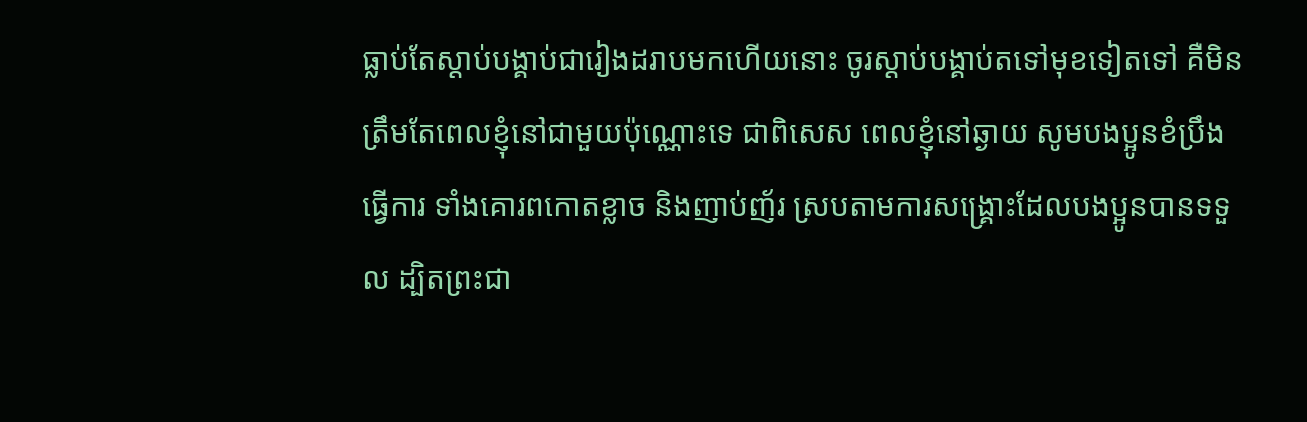ធ្លាប់តែស្ដាប់បង្គាប់ជារៀងដរាបមកហើយនោះ ចូរស្ដាប់បង្គាប់តទៅមុខទៀតទៅ គឺមិនត្រឹមតែពេលខ្ញុំនៅជាមួយប៉ុណ្ណោះទេ ជាពិសេស ពេលខ្ញុំនៅឆ្ងាយ សូមបងប្អូនខំប្រឹងធ្វើការ ទាំងគោរពកោតខ្លាច និងញាប់ញ័រ ស្របតាមការសង្គ្រោះដែលបងប្អូនបានទទួល ដ្បិតព្រះជា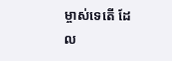ម្ចាស់ទេតើ ដែល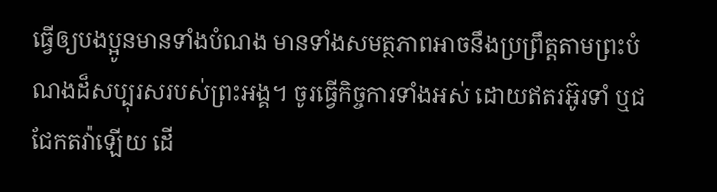ធ្វើឲ្យបងប្អូនមានទាំងបំណង មានទាំងសមត្ថភាពអាចនឹងប្រព្រឹត្តតាមព្រះបំណងដ៏សប្បុរសរបស់ព្រះអង្គ។ ចូរធ្វើកិច្ចការទាំងអស់ ដោយឥតរអ៊ូរទាំ ឬជជែកតវ៉ាឡើយ ដើ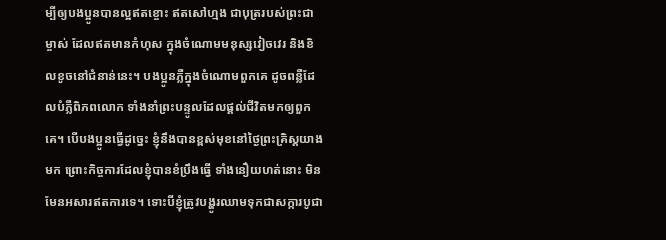ម្បីឲ្យបងប្អូនបានល្អឥតខ្ចោះ ឥតសៅហ្មង ជាបុត្ររបស់ព្រះជាម្ចាស់ ដែលឥតមានកំហុស ក្នុងចំណោមមនុស្សវៀចវេរ និងខិលខូចនៅជំនាន់នេះ។ បងប្អូនភ្លឺក្នុងចំណោមពួកគេ ដូចពន្លឺដែលបំភ្លឺពិភពលោក ទាំងនាំព្រះបន្ទូលដែលផ្ដល់ជីវិតមកឲ្យពួកគេ។ បើបងប្អូនធ្វើដូច្នេះ ខ្ញុំនឹងបានខ្ពស់មុខនៅថ្ងៃព្រះគ្រិស្តយាងមក ព្រោះកិច្ចការដែលខ្ញុំបានខំប្រឹងធ្វើ ទាំងនឿយហត់នោះ មិនមែនអសារឥតការទេ។ ទោះបីខ្ញុំត្រូវបង្ហូរឈាមទុកជាសក្ការបូជា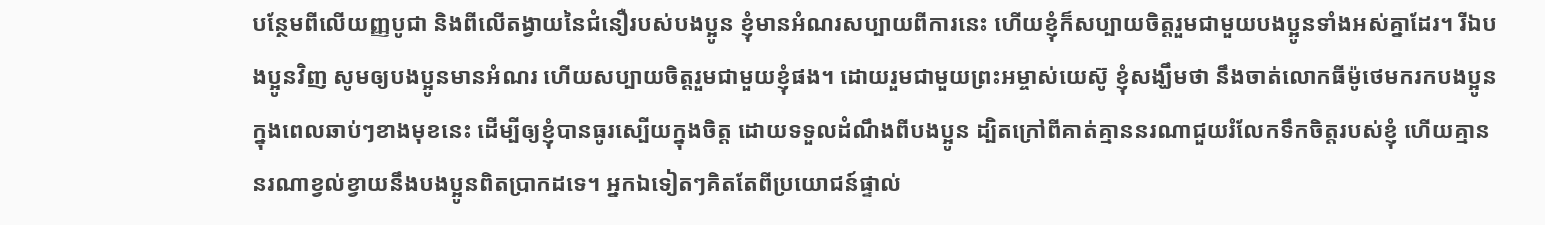បន្ថែមពីលើយញ្ញបូជា និងពីលើតង្វាយនៃជំនឿរបស់បងប្អូន ខ្ញុំមានអំណរសប្បាយពីការនេះ ហើយខ្ញុំក៏សប្បាយចិត្តរួមជាមួយបងប្អូនទាំងអស់គ្នាដែរ។ រីឯបងប្អូនវិញ សូមឲ្យបងប្អូនមានអំណរ ហើយសប្បាយចិត្តរួមជាមួយខ្ញុំផង។ ដោយរួមជាមួយព្រះអម្ចាស់យេស៊ូ ខ្ញុំសង្ឃឹមថា នឹងចាត់លោកធីម៉ូថេមករកបងប្អូន ក្នុងពេលឆាប់ៗខាងមុខនេះ ដើម្បីឲ្យខ្ញុំបានធូរស្បើយក្នុងចិត្ត ដោយទទួលដំណឹងពីបងប្អូន ដ្បិតក្រៅពីគាត់គ្មាននរណាជួយរំលែកទឹកចិត្តរបស់ខ្ញុំ ហើយគ្មាននរណាខ្វល់ខ្វាយនឹងបងប្អូនពិតប្រាកដទេ។ អ្នកឯទៀតៗគិតតែពីប្រយោជន៍ផ្ទាល់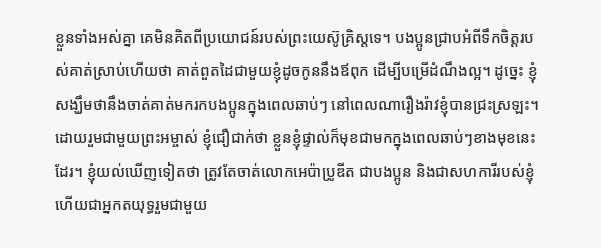ខ្លួនទាំងអស់គ្នា គេមិនគិតពីប្រយោជន៍របស់ព្រះយេស៊ូគ្រិស្តទេ។ បងប្អូនជ្រាបអំពីទឹកចិត្តរបស់គាត់ស្រាប់ហើយថា គាត់ពួតដៃជាមួយខ្ញុំដូចកូននឹងឪពុក ដើម្បីបម្រើដំណឹងល្អ។ ដូច្នេះ ខ្ញុំសង្ឃឹមថានឹងចាត់គាត់មករកបងប្អូនក្នុងពេលឆាប់ៗ នៅពេលណារឿងរ៉ាវខ្ញុំបានជ្រះស្រឡះ។ ដោយរួមជាមួយព្រះអម្ចាស់ ខ្ញុំជឿជាក់ថា ខ្លួនខ្ញុំផ្ទាល់ក៏មុខជាមកក្នុងពេលឆាប់ៗខាងមុខនេះដែរ។ ខ្ញុំយល់ឃើញទៀតថា ត្រូវតែចាត់លោកអេប៉ាប្រូឌីត ជាបងប្អូន និងជាសហការីរបស់ខ្ញុំ ហើយជាអ្នកតយុទ្ធរួមជាមួយ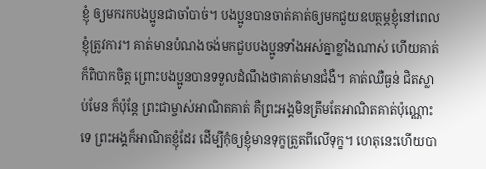ខ្ញុំ ឲ្យមករកបងប្អូនជាចាំបាច់។ បងប្អូនបានចាត់គាត់ឲ្យមកជួយឧបត្ថម្ភខ្ញុំនៅពេលខ្ញុំត្រូវការ។ គាត់មានបំណងចង់មកជួបបងប្អូនទាំងអស់គ្នាខ្លាំងណាស់ ហើយគាត់ក៏ពិបាកចិត្ត ព្រោះបងប្អូនបានទទួលដំណឹងថាគាត់មានជំងឺ។ គាត់ឈឺធ្ងន់ ជិតស្លាប់មែន ក៏ប៉ុន្តែ ព្រះជាម្ចាស់អាណិតគាត់ គឺព្រះអង្គមិនត្រឹមតែអាណិតគាត់ប៉ុណ្ណោះទេ ព្រះអង្គក៏អាណិតខ្ញុំដែរ ដើម្បីកុំឲ្យខ្ញុំមានទុក្ខត្រួតពីលើទុក្ខ។ ហេតុនេះហើយបា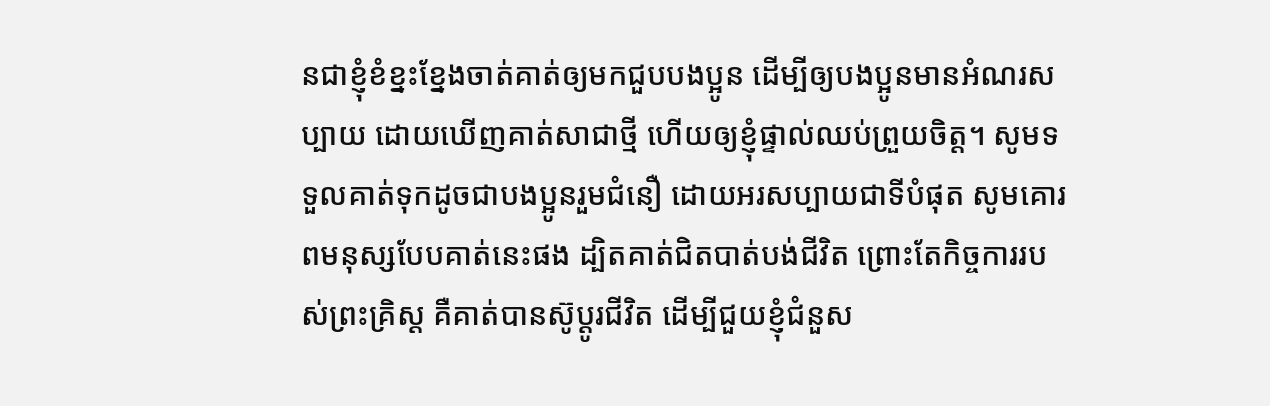នជាខ្ញុំខំខ្នះខ្នែងចាត់គាត់ឲ្យមកជួបបងប្អូន ដើម្បីឲ្យបងប្អូនមានអំណរសប្បាយ ដោយឃើញគាត់សាជាថ្មី ហើយឲ្យខ្ញុំផ្ទាល់ឈប់ព្រួយចិត្ត។ សូមទទួលគាត់ទុកដូចជាបងប្អូនរួមជំនឿ ដោយអរសប្បាយជាទីបំផុត សូមគោរពមនុស្សបែបគាត់នេះផង ដ្បិតគាត់ជិតបាត់បង់ជីវិត ព្រោះតែកិច្ចការរបស់ព្រះគ្រិស្ត គឺគាត់បានស៊ូប្ដូរជីវិត ដើម្បីជួយខ្ញុំជំនួស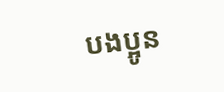បងប្អូន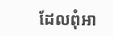ដែលពុំអា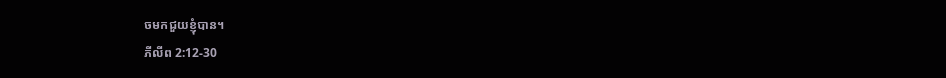ចមកជួយខ្ញុំបាន។
ភីលីព 2:12-30